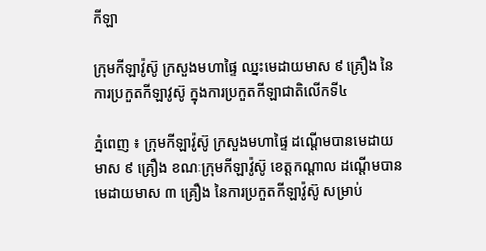កីឡា

ក្រុមកីឡាវ៉ូស៊ូ ក្រសួងមហាផ្ទៃ ឈ្នះមេដាយមាស ៩ គ្រឿង នៃការប្រកួតកីឡាវូស៊ូ ក្នុងការប្រកួតកីឡាជាតិលើកទី៤

ភ្នំពេញ ៖ ក្រុមកីឡាវ៉ូស៊ូ ក្រសួងមហាផ្ទៃ ដណ្តើមបានមេដាយមាស ៩ គ្រឿង ខណៈក្រុមកីឡាវ៉ូស៊ូ ខេត្តកណ្តាល ដណ្តើមបានមេដាយមាស ៣ គ្រឿង នៃការប្រកួតកីឡាវ៉ូស៊ូ សម្រាប់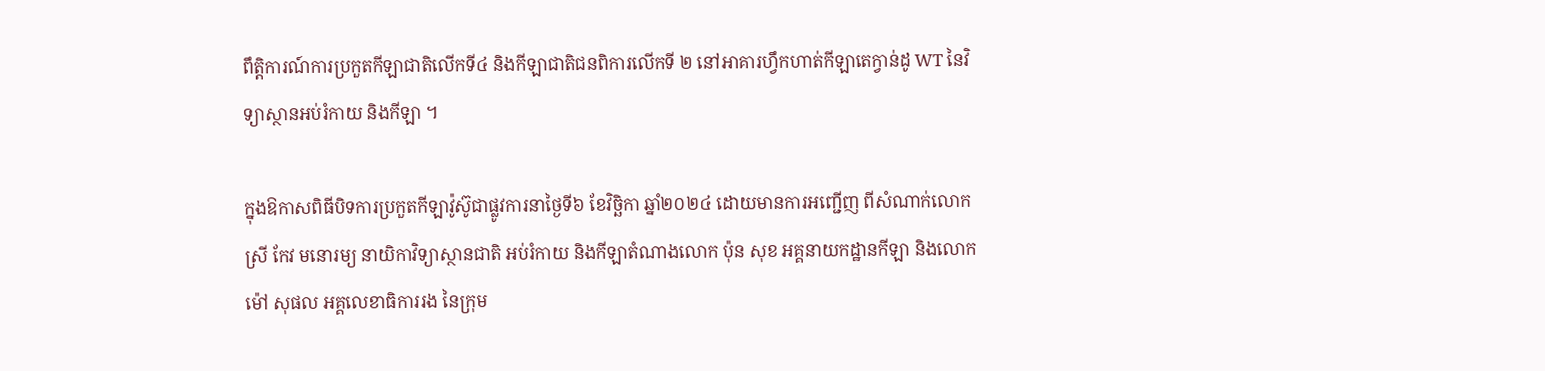ពឹត្តិការណ៍ការប្រកួតកីឡាជាតិលើកទី៤ និងកីឡាជាតិជនពិការលើកទី ២ នៅអាគារហ្វឹកហាត់កីឡាតេក្វាន់ដូ WT នៃវិទ្យាស្ថានអប់រំកាយ និងកីឡា ។

ក្នុងឱកាសពិធីបិទការប្រកួតកីឡាវ៉ូស៊ូជាផ្លូវការនាថ្ងៃទី៦ ខែវិច្ឆិកា ឆ្នាំ២០២៤ ដោយមានការអញ្ជើញ ពីសំណាក់លោកស្រី កែវ មនោរម្យ នាយិកាវិទ្យាស្ថានជាតិ អប់រំកាយ និងកីឡាតំណាងលោក ប៉ុន សុខ អគ្គនាយកដ្ឋានកីឡា និងលោក ម៉ៅ សុផល អគ្គលេខាធិការរង នៃក្រុម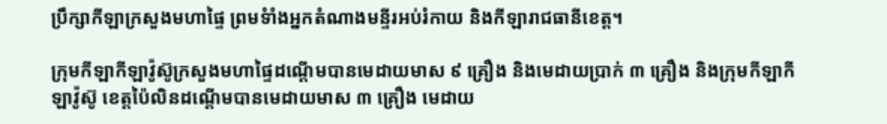ប្រឹក្សាកីឡាក្រសួងមហាផ្ទៃ ព្រមទំាំងអ្នកតំណាងមន្ទីរអប់រំកាយ និងកីឡារាជធានីខេត្ត។

ក្រុមកីឡាកីឡាវ៉ូស៊ូក្រសួងមហាផ្ទៃដណ្តើមបានមេដាយមាស ៩ គ្រឿង និងមេដាយប្រាក់ ៣ គ្រឿង និងក្រុមកីឡាកីឡាវ៉ូស៊ូ ខេត្តប៉ៃលិនដណ្តើមបានមេដាយមាស ៣ គ្រឿង មេដាយ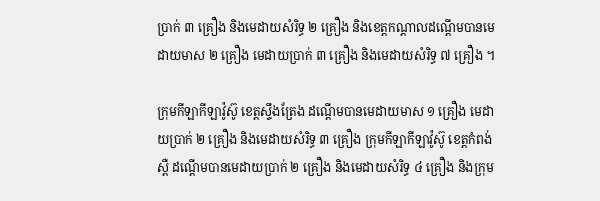ប្រាក់ ៣ គ្រឿង និងមេដាយសំរិទ្ធ ២ គ្រឿង និងខេត្តកណ្តាលដណ្តើមបានមេដាយមាស ២ គ្រឿង មេដាយប្រាក់ ៣ គ្រឿង និងមេដាយសំរិទ្ធ ៧ គ្រឿង ។

ក្រុមកីឡាកីឡាវ៉ូស៊ូ ខេត្តស្ទឹងត្រែង ដណ្តើមបានមេដាយមាស ១ គ្រឿង មេដាយប្រាក់ ២ គ្រឿង និងមេដាយសំរិទ្ធ ៣ គ្រឿង ក្រុមកីឡាកីឡាវ៉ូស៊ូ ខេត្តកំពង់ស្ពឺ ដណ្តើមបានមេដាយប្រាក់ ២ គ្រឿង និងមេដាយសំរិទ្ធ ៤ គ្រឿង និងក្រុម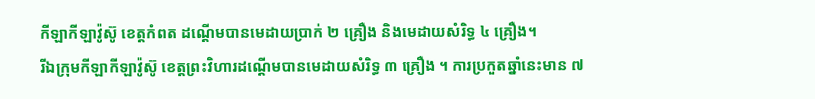កីឡាកីឡាវ៉ូស៊ូ ខេត្តកំពត ដណ្តើមបានមេដាយប្រាក់ ២ គ្រឿង និងមេដាយសំរិទ្ធ ៤ គ្រឿង។
រីឯក្រុមកីឡាកីឡាវ៉ូស៊ូ ខេត្តព្រះវិហារដណ្តើមបានមេដាយសំរិទ្ធ ៣ គ្រឿង ។ ការប្រកួតឆ្នាំនេះមាន ៧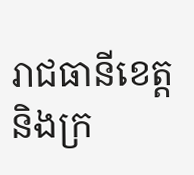រាជធានីខេត្ត និងក្រ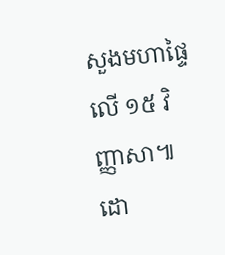សួងមហាផ្ទៃ លើ ១៥ វិញ្ញាសា៕
ដោ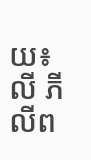យ៖លី ភីលីព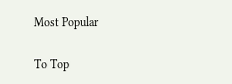Most Popular

To Top